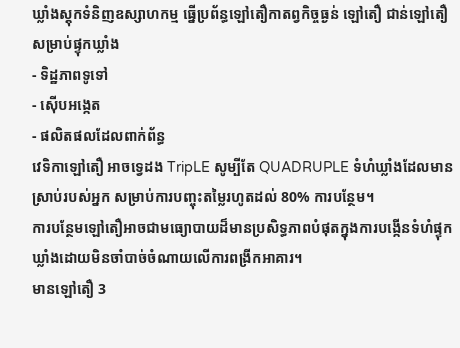ឃ្លាំងស្តុកទំនិញឧស្សាហកម្ម ធ្នើប្រព័ន្ធឡៅតឿកាតព្វកិច្ចធ្ងន់ ឡៅតឿ ជាន់ឡៅតឿសម្រាប់ផ្ទុកឃ្លាំង
- ទិដ្ឋភាពទូទៅ
- ស៊ើបអង្កេត
- ផលិតផលដែលពាក់ព័ន្ធ
វេទិកាឡៅតឿ អាចទ្វេដង TripLE សូម្បីតែ QUADRUPLE ទំហំឃ្លាំងដែលមានស្រាប់របស់អ្នក សម្រាប់ការបញ្ចុះតម្លៃរហូតដល់ 80% ការបន្ថែម។
ការបន្ថែមឡៅតឿអាចជាមធ្យោបាយដ៏មានប្រសិទ្ធភាពបំផុតក្នុងការបង្កើនទំហំផ្ទុកឃ្លាំងដោយមិនចាំបាច់ចំណាយលើការពង្រីកអាគារ។
មានឡៅតឿ 3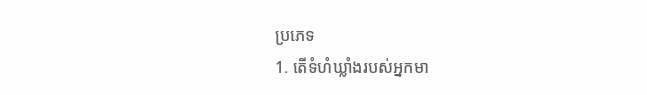ប្រភេទ
1. តើទំហំឃ្លាំងរបស់អ្នកមា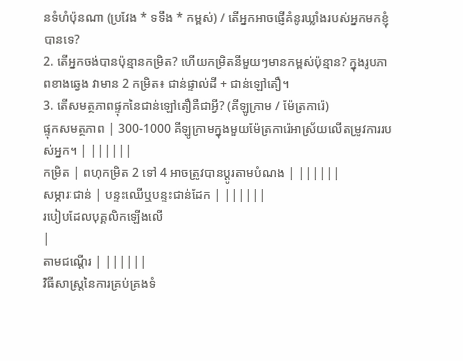នទំហំប៉ុនណា (ប្រវែង * ទទឹង * កម្ពស់) / តើអ្នកអាចផ្ញើគំនូរឃ្លាំងរបស់អ្នកមកខ្ញុំបានទេ?
2. តើអ្នកចង់បានប៉ុន្មានកម្រិត? ហើយកម្រិតនីមួយៗមានកម្ពស់ប៉ុន្មាន? ក្នុងរូបភាពខាងឆ្វេង វាមាន 2 កម្រិត៖ ជាន់ផ្ទាល់ដី + ជាន់ឡៅតឿ។
3. តើសមត្ថភាពផ្ទុកនៃជាន់ឡៅតឿគឺជាអ្វី? (គីឡូក្រាម / ម៉ែត្រការ៉េ)
ផ្ទុកសមត្ថភាព | 300-1000 គីឡូក្រាមក្នុងមួយម៉ែត្រការ៉េអាស្រ័យលើតម្រូវការរបស់អ្នក។ | ||||||
កម្រិត | ពហុកម្រិត 2 ទៅ 4 អាចត្រូវបានប្ដូរតាមបំណង | ||||||
សម្ភារៈជាន់ | បន្ទះឈើឬបន្ទះជាន់ដែក | ||||||
របៀបដែលបុគ្គលិកឡើងលើ
|
តាមជណ្តើរ | ||||||
វិធីសាស្រ្តនៃការគ្រប់គ្រងទំ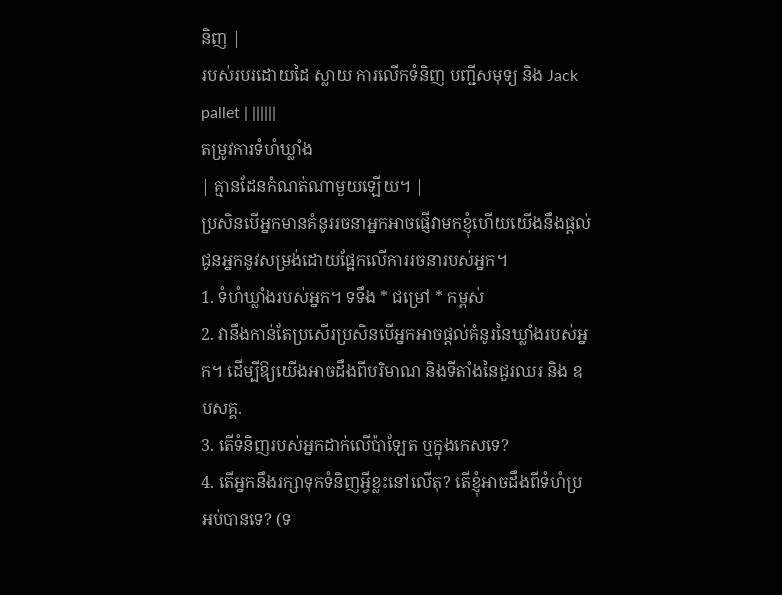និញ |
របស់របរដោយដៃ ស្លាយ ការលើកទំនិញ បញ្ជីសមុទ្យ និង Jack pallet | ||||||
តម្រូវការទំហំឃ្លាំង
| គ្មានដែនកំណត់ណាមួយឡើយ។ |
ប្រសិនបើអ្នកមានគំនូររចនាអ្នកអាចផ្ញើវាមកខ្ញុំហើយយើងនឹងផ្តល់ជូនអ្នកនូវសម្រង់ដោយផ្អែកលើការរចនារបស់អ្នក។
1. ទំហំឃ្លាំងរបស់អ្នក។ ទទឹង * ជម្រៅ * កម្ពស់
2. វានឹងកាន់តែប្រសើរប្រសិនបើអ្នកអាចផ្តល់គំនូរនៃឃ្លាំងរបស់អ្នក។ ដើម្បីឱ្យយើងអាចដឹងពីបរិមាណ និងទីតាំងនៃជួរឈរ និង ឧបសគ្គ.
3. តើទំនិញរបស់អ្នកដាក់លើប៉ាឡែត ឬក្នុងកេសទេ?
4. តើអ្នកនឹងរក្សាទុកទំនិញអ្វីខ្លះនៅលើតុ? តើខ្ញុំអាចដឹងពីទំហំប្រអប់បានទេ? (ទ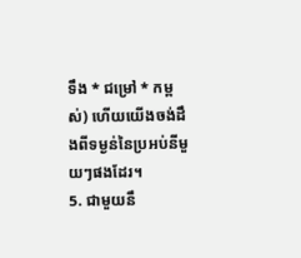ទឹង * ជម្រៅ * កម្ពស់) ហើយយើងចង់ដឹងពីទម្ងន់នៃប្រអប់នីមួយៗផងដែរ។
5. ជាមួយនឹ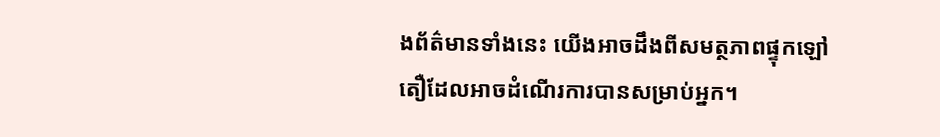ងព័ត៌មានទាំងនេះ យើងអាចដឹងពីសមត្ថភាពផ្ទុកឡៅតឿដែលអាចដំណើរការបានសម្រាប់អ្នក។